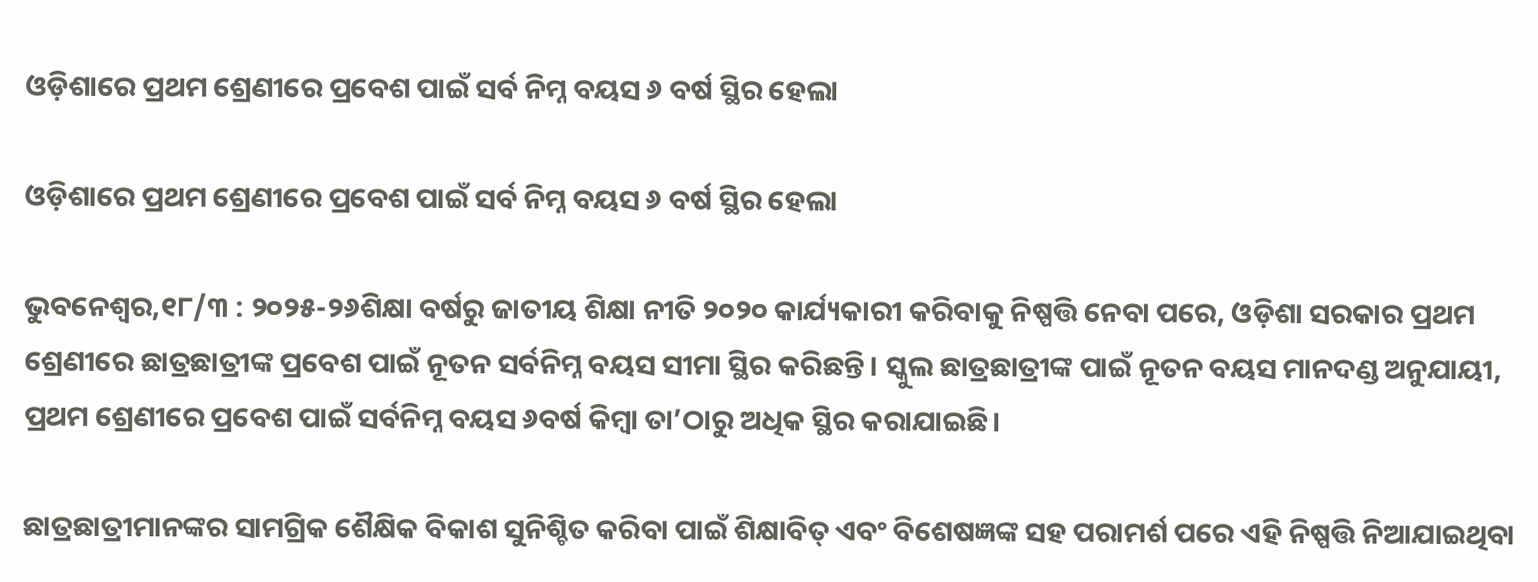ଓଡ଼ିଶାରେ ପ୍ରଥମ ଶ୍ରେଣୀରେ ପ୍ରବେଶ ପାଇଁ ସର୍ବ ନିମ୍ନ ବୟସ ୬ ବର୍ଷ ସ୍ଥିର ହେଲା

ଓଡ଼ିଶାରେ ପ୍ରଥମ ଶ୍ରେଣୀରେ ପ୍ରବେଶ ପାଇଁ ସର୍ବ ନିମ୍ନ ବୟସ ୬ ବର୍ଷ ସ୍ଥିର ହେଲା

ଭୁବନେଶ୍ୱର,୧୮/୩ : ୨୦୨୫-୨୬ଶିକ୍ଷା ବର୍ଷରୁ ଜାତୀୟ ଶିକ୍ଷା ନୀତି ୨୦୨୦ କାର୍ଯ୍ୟକାରୀ କରିବାକୁ ନିଷ୍ପତ୍ତି ନେବା ପରେ, ଓଡ଼ିଶା ସରକାର ପ୍ରଥମ ଶ୍ରେଣୀରେ ଛାତ୍ରଛାତ୍ରୀଙ୍କ ପ୍ରବେଶ ପାଇଁ ନୂତନ ସର୍ବନିମ୍ନ ବୟସ ସୀମା ସ୍ଥିର କରିଛନ୍ତି। ସ୍କୁଲ ଛାତ୍ରଛାତ୍ରୀଙ୍କ ପାଇଁ ନୂତନ ବୟସ ମାନଦଣ୍ଡ ଅନୁଯାୟୀ, ପ୍ରଥମ ଶ୍ରେଣୀରେ ପ୍ରବେଶ ପାଇଁ ସର୍ବନିମ୍ନ ବୟସ ୬ବର୍ଷ କିମ୍ବା ତା’ଠାରୁ ଅଧିକ ସ୍ଥିର କରାଯାଇଛି।

ଛାତ୍ରଛାତ୍ରୀମାନଙ୍କର ସାମଗ୍ରିକ ଶୈକ୍ଷିକ ବିକାଶ ସୁନିଶ୍ଚିତ କରିବା ପାଇଁ ଶିକ୍ଷାବିତ୍ ଏବଂ ବିଶେଷଜ୍ଞଙ୍କ ସହ ପରାମର୍ଶ ପରେ ଏହି ନିଷ୍ପତ୍ତି ନିଆଯାଇଥିବା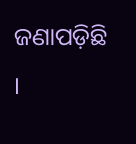ଜଣାପଡ଼ିଛି ।